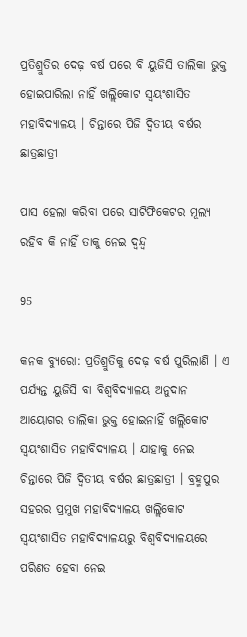ପ୍ରତିଶ୍ରୁତିର ଦେଢ଼ ବର୍ଷ ପରେ ବି ୟୁଜିସି ତାଲିକା ଭୁକ୍ତ ହୋଇପାରିଲା ନାହିଁ ଖଲ୍ଲିକୋଟ ସ୍ୱୟଂଶାସିତ ମହାବିଦ୍ୟାଳୟ । ଚିନ୍ତାରେ ପିଜି ଦ୍ୱିତୀୟ ବର୍ଷର ଛାତ୍ରଛାତ୍ରୀ

ପାସ ହେଲା କରିବା ପରେ ସାଟିଫିକେଟର ମୂଲ୍ୟ ରହିବ କି ନାହିଁ ତାକୁ ନେଇ ଦ୍ୱନ୍ଦ୍ୱ

95

କନକ ବ୍ୟୁରୋ: ପ୍ରତିଶ୍ରୁତିକୁ ଦେଢ଼ ବର୍ଷ ପୁରିଲାଣି । ଏ ପର୍ଯ୍ୟନ୍ତ ୟୁଜିସି ବା ବିଶ୍ୱବିଦ୍ୟାଳୟ ଅନୁଦାନ ଆୟୋଗର ତାଲିକା ଭୁକ୍ତ ହୋଇନାହିଁ ଖଲ୍ଲିକୋଟ ସ୍ୱୟଂଶାସିତ ମହାବିଦ୍ୟାଳୟ । ଯାହାକୁ ନେଇ ଚିନ୍ତାରେ ପିଜି ଦ୍ୱିତୀୟ ବର୍ଷର ଛାତ୍ରଛାତ୍ରୀ । ବ୍ରହ୍ମପୁର ସହରର ପ୍ରମୁଖ ମହାବିଦ୍ୟାଳୟ ଖଲ୍ଲିକୋଟ ସ୍ୱୟଂଶାସିତ ମହାବିଦ୍ୟାଳୟରୁ ବିଶ୍ୱବିଦ୍ୟାଳୟରେ ପରିଣତ ହେବା ନେଇ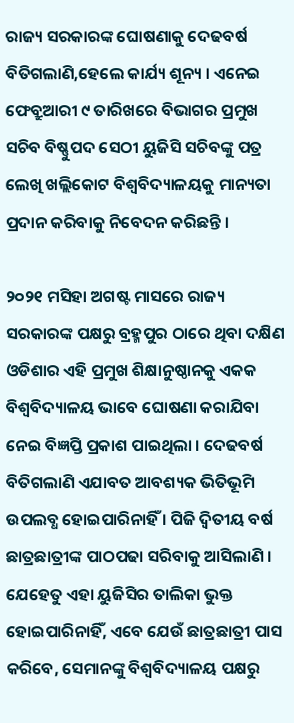ରାଜ୍ୟ ସରକାରଙ୍କ ଘୋଷଣାକୁ ଦେଢବର୍ଷ ବିତିଗଲାଣି,ହେଲେ କାର୍ଯ୍ୟ ଶୂନ୍ୟ । ଏନେଇ ଫେବ୍ରୁଆରୀ ୯ ତାରିଖରେ ବିଭାଗର ପ୍ରମୁଖ ସଚିବ ବିଷ୍ଣୁପଦ ସେଠୀ ୟୁଜିସି ସଚିବଙ୍କୁ ପତ୍ର ଲେଖି ଖଲ୍ଲିକୋଟ ବିଶ୍ୱବିଦ୍ୟାଳୟକୁ ମାନ୍ୟତା ପ୍ରଦାନ କରିବାକୁ ନିବେଦନ କରିଛନ୍ତି ।

୨୦୨୧ ମସିହା ଅଗଷ୍ଟ ମାସରେ ରାଜ୍ୟ ସରକାରଙ୍କ ପକ୍ଷରୁ ବ୍ରହ୍ମପୁର ଠାରେ ଥିବା ଦକ୍ଷିଣ ଓଡିଶାର ଏହି ପ୍ରମୁଖ ଶିକ୍ଷାନୁଷ୍ଠାନକୁ ଏକକ ବିଶ୍ୱବିଦ୍ୟାଳୟ ଭାବେ ଘୋଷଣା କରାଯିବା ନେଇ ବିଜ୍ଞପ୍ତି ପ୍ରକାଶ ପାଇଥିଲା । ଦେଢବର୍ଷ ବିତିଗଲାଣି ଏଯାବତ ଆବଶ୍ୟକ ଭିତିଭୂମି ଉପଲବ୍ଧ ହୋଇପାରିନାହିଁ । ପିଜି ଦ୍ୱିତୀୟ ବର୍ଷ ଛାତ୍ରଛାତ୍ରୀଙ୍କ ପାଠପଢା ସରିବାକୁ ଆସିଲାଣି । ଯେହେତୁ ଏହା ୟୁଜିସିର ତାଲିକା ଭୁକ୍ତ ହୋଇପାରିନାହିଁ, ଏବେ ଯେଉଁ ଛାତ୍ରଛାତ୍ରୀ ପାସ କରିବେ, ସେମାନଙ୍କୁ ବିଶ୍ୱବିଦ୍ୟାଳୟ ପକ୍ଷରୁ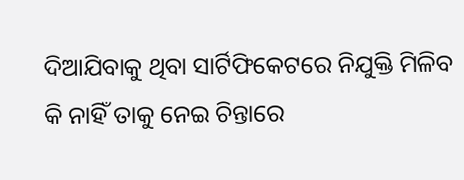ଦିଆଯିବାକୁ ଥିବା ସାର୍ଟିଫିକେଟରେ ନିଯୁକ୍ତି ମିଳିବ କି ନାହିଁ ତାକୁ ନେଇ ଚିନ୍ତାରେ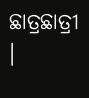ଛାତ୍ରଛାତ୍ରୀ ।